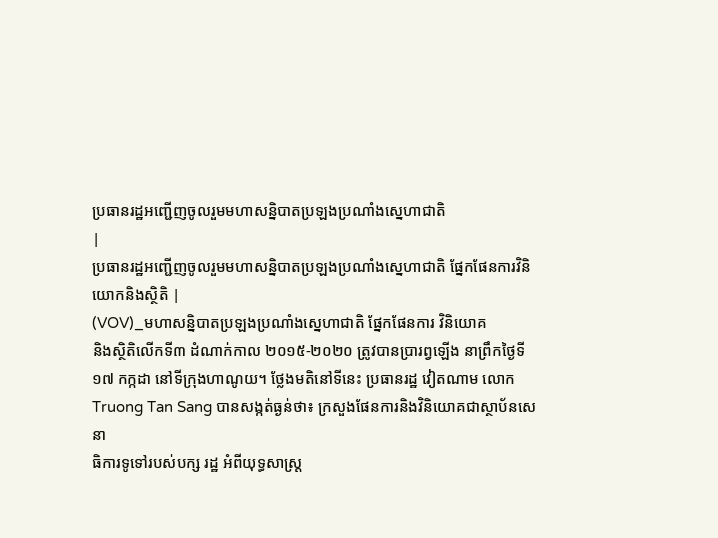ប្រធានរដ្ឋអញ្ជើញចូលរួមមហាសន្និបាតប្រឡងប្រណាំងស្នេហាជាតិ
|
ប្រធានរដ្ឋអញ្ជើញចូលរួមមហាសន្និបាតប្រឡងប្រណាំងស្នេហាជាតិ ផ្នែកផែនការវិនិយោកនិងស្ថិតិ |
(VOV)_មហាសន្និបាតប្រឡងប្រណាំងស្នេហាជាតិ ផ្នែកផែនការ វិនិយោគ
និងស្ថិតិលើកទី៣ ដំណាក់កាល ២០១៥-២០២០ ត្រូវបានប្រារព្វឡើង នាព្រឹកថ្ងៃទី
១៧ កក្កដា នៅទីក្រុងហាណូយ។ ថ្លែងមតិនៅទីនេះ ប្រធានរដ្ឋ វៀតណាម លោក
Truong Tan Sang បានសង្កត់ធ្ងន់ថា៖ ក្រសួងផែនការនិងវិនិយោគជាស្ថាប័នសេនា
ធិការទូទៅរបស់បក្ស រដ្ឋ អំពីយុទ្ធសាស្ត្រ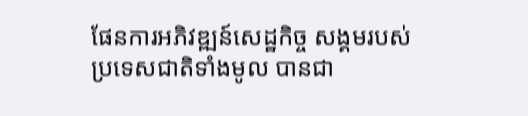ផែនការអភិវឌ្ឍន៍សេដ្ឋកិច្ច សង្គមរបស់
ប្រទេសជាតិទាំងមូល បានជា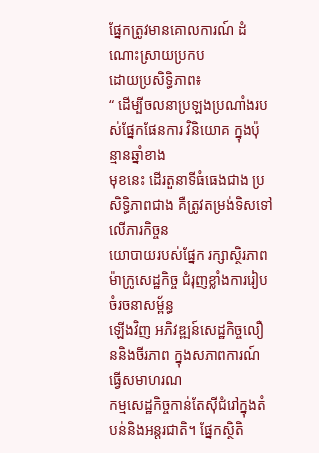ផ្នែកត្រូវមានគោលការណ៍ ដំណោះស្រាយប្រកប
ដោយប្រសិទ្ធិភាព៖
“ ដើម្បីចលនាប្រឡងប្រណាំងរបស់ផ្នែកផែនការ វិនិយោគ ក្នុងប៉ុន្មានឆ្នាំខាង
មុខនេះ ដើរតួនាទីធំធេងជាង ប្រសិទ្ធិភាពជាង គឺត្រូវតម្រង់ទិសទៅលើភារកិច្ចន
យោបាយរបស់ផ្នែក រក្សាស្ថិរភាពម៉ាក្រូសេដ្ឋកិច្ច ជំរុញខ្លាំងការរៀបចំរចនាសម្ព័ន្ធ
ឡើងវិញ អភិវឌ្ឍន៍សេដ្ឋកិច្ចលឿននិងចីរភាព ក្នុងសភាពការណ៍ធ្វើសមាហរណ
កម្មសេដ្ឋកិច្ចកាន់តែស៊ីជំរៅក្នុងតំបន់និងអន្តរជាតិ។ ផ្នែកស្ថិតិ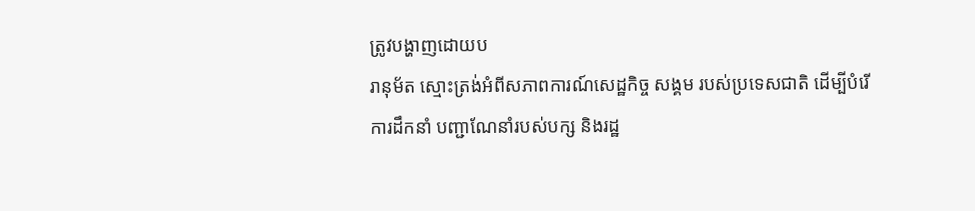ត្រូវបង្ហាញដោយប
រានុម័ត ស្មោះត្រង់អំពីសភាពការណ៍សេដ្ឋកិច្ច សង្គម របស់ប្រទេសជាតិ ដើម្បីបំរើ
ការដឹកនាំ បញ្ជាណែនាំរបស់បក្ស និងរដ្ឋ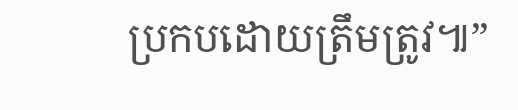ប្រកបដោយត្រឹមត្រូវ៕”